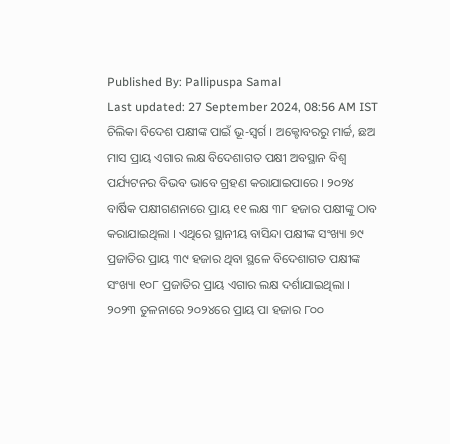Published By: Pallipuspa Samal
Last updated: 27 September 2024, 08:56 AM IST
ଚିଲିକା ବିଦେଶ ପକ୍ଷୀଙ୍କ ପାଇଁ ଭୂ-ସ୍ୱର୍ଗ । ଅକ୍ଟୋବରରୁ ମାର୍ଚ୍ଚ, ଛଅ ମାସ ପ୍ରାୟ ଏଗାର ଲକ୍ଷ ବିଦେଶାଗତ ପକ୍ଷୀ ଅବସ୍ଥାନ ବିଶ୍ୱ ପର୍ଯ୍ୟଟନର ବିଭବ ଭାବେ ଗ୍ରହଣ କରାଯାଇପାରେ । ୨୦୨୪ ବାର୍ଷିକ ପକ୍ଷୀଗଣନାରେ ପ୍ରାୟ ୧୧ ଲକ୍ଷ ୩୮ ହଜାର ପକ୍ଷୀଙ୍କୁ ଠାବ କରାଯାଇଥିଲା । ଏଥିରେ ସ୍ଥାନୀୟ ବାସିନ୍ଦା ପକ୍ଷୀଙ୍କ ସଂଖ୍ୟା ୭୯ ପ୍ରଜାତିର ପ୍ରାୟ ୩୯ ହଜାର ଥିବା ସ୍ଥଳେ ବିଦେଶାଗତ ପକ୍ଷୀଙ୍କ ସଂଖ୍ୟା ୧୦୮ ପ୍ରଜାତିର ପ୍ରାୟ ଏଗାର ଲକ୍ଷ ଦର୍ଶାଯାଇଥିଲା । ୨୦୨୩ ତୁଳନାରେ ୨୦୨୪ରେ ପ୍ରାୟ ପା ହଜାର ୮୦୦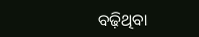ବଢ଼ିଥିବା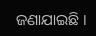ଜଣାଯାଇଛି ।